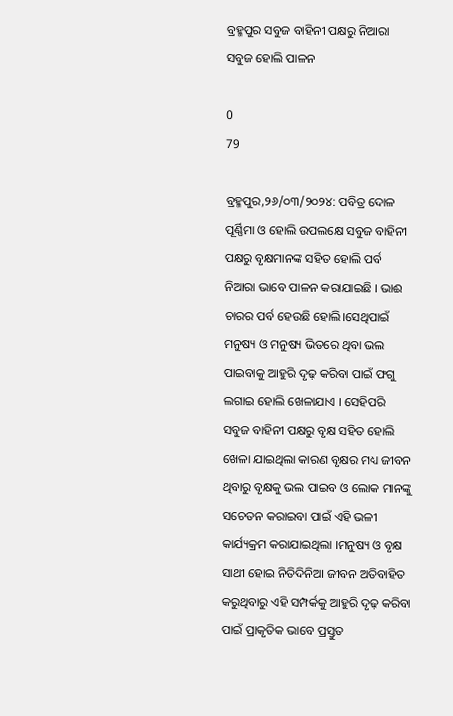ବ୍ରହ୍ମପୁର ସବୁଜ ବାହିନୀ ପକ୍ଷରୁ ନିଆରା ସବୁଜ ହୋଲି ପାଳନ

0
79

ବ୍ରହ୍ମପୁର,୨୬/୦୩/୨୦୨୪: ପବିତ୍ର ଦୋଳ ପୂର୍ଣ୍ଣିମା ଓ ହୋଲି ଉପଲକ୍ଷେ ସବୁଜ ବାହିନୀ ପକ୍ଷରୁ ବୃକ୍ଷମାନଙ୍କ ସହିତ ହୋଲି ପର୍ବ ନିଆରା ଭାବେ ପାଳନ କରାଯାଇଛି । ଭାଈ ଚାରର ପର୍ବ ହେଉଛି ହୋଲି।ସେଥିପାଇଁ ମନୁଷ୍ୟ ଓ ମନୁଷ୍ୟ ଭିତରେ ଥିବା ଭଲ ପାଇବାକୁ ଆହୁରି ଦୃଢ଼ କରିବା ପାଇଁ ଫଗୁ ଲଗାଇ ହୋଲି ଖେଳାଯାଏ । ସେହିପରି ସବୁଜ ବାହିନୀ ପକ୍ଷରୁ ବୃକ୍ଷ ସହିତ ହୋଲି ଖେଳା ଯାଇଥିଲା କାରଣ ବୃକ୍ଷର ମଧ୍ୟ ଜୀବନ ଥିବାରୁ ବୃକ୍ଷକୁ ଭଲ ପାଇବ ଓ ଲୋକ ମାନଙ୍କୁ ସଚେତନ କରାଇବା ପାଇଁ ଏହି ଭଳୀ କାର୍ଯ୍ୟକ୍ରମ କରାଯାଇଥିଲା ।ମନୁଷ୍ୟ ଓ ବୃକ୍ଷ ସାଥୀ ହୋଇ ନିତିଦିନିଆ ଜୀବନ ଅତିବାହିତ କରୁଥିବାରୁ ଏହି ସମ୍ପର୍କକୁ ଆହୁରି ଦୃଢ଼ କରିବା ପାଇଁ ପ୍ରାକୃତିକ ଭାବେ ପ୍ରସ୍ତୁତ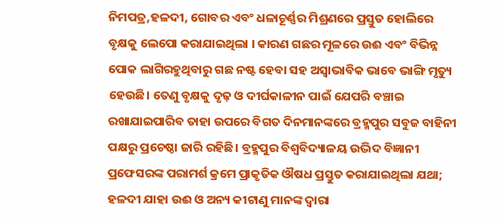ନିମପତ୍ର,ହଳଦୀ, ଗୋବର ଏବଂ ଧଳାଚୂର୍ଣ୍ଣର ମିଶ୍ରଣରେ ପ୍ରସ୍ତୁତ ହୋଲିରେ ବୃକ୍ଷକୁ ଲେପୋ କରାଯାଇଥିଲା । କାରଣ ଗଛର ମୂଳରେ ଉଈ ଏବଂ ବିଭିନ୍ନ ପୋକ ଲାଗିରହୁଥିବାରୁ ଗଛ ନଷ୍ଟ ହେବା ସହ ଅସ୍ଵାଭାବିକ ଭାବେ ଭାଙ୍ଗି ମୃତ୍ୟୁ ହେଉଛି। ତେଣୁ ବୃକ୍ଷକୁ ଦୃଢ଼ ଓ ଦୀର୍ଘକାଳୀନ ପାଇଁ ଯେପରି ବଞ୍ଚାଇ ରଖାଯାଇପାରିବ ତାହା ଉପରେ ବିଗତ ଦିନମାନଙ୍କରେ ବ୍ରହ୍ମପୁର ସବୁଜ ବାହିନୀ ପକ୍ଷରୁ ପ୍ରଚେଷ୍ଠା ଜାରି ରହିଛି। ବ୍ରହ୍ମପୁର ବିଶ୍ୱବିଦ୍ୟାଳୟ ଉଦ୍ଭିଦ ବିଜ୍ଞାନୀ ପ୍ରଫେସରଙ୍କ ପରାମର୍ଶ କ୍ରମେ ପ୍ରାକୃତିକ ଔଷଧ ପ୍ରସ୍ତୁତ କରାଯାଇଥିଲା ଯଥା; ହଳଦୀ ଯାହା ଉଈ ଓ ଅନ୍ୟ କୀଟାଣୁ ମାନଙ୍କ ଦ୍ୱାରା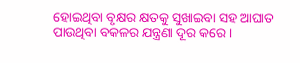ହୋଇଥିବା ବୃକ୍ଷର କ୍ଷତକୁ ସୁଖାଇବା ସହ ଆଘାତ ପାଉଥିବା ବକଳର ଯନ୍ତ୍ରଣା ଦୂର କରେ ।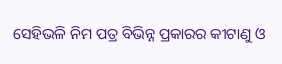ସେହିଭଳି ନିମ ପତ୍ର ବିଭିନ୍ନ ପ୍ରକାରର କୀଟାଣୁ ଓ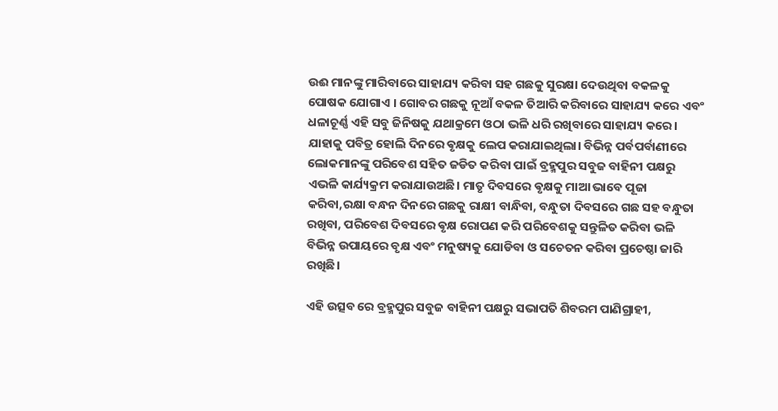ଉଈ ମାନଙ୍କୁ ମାରିବାରେ ସାହାଯ୍ୟ କରିବା ସହ ଗଛକୁ ସୁରକ୍ଷା ଦେଉଥିବା ବକଳକୁ ପୋଷକ ଯୋଗାଏ । ଗୋବର ଗଛକୁ ନୂଆଁ ବକଳ ତିଆରି କରିବାରେ ସାହାଯ୍ୟ କରେ ଏବଂ ଧଳାଚୂର୍ଣ୍ଣ ଏହି ସବୁ ଜିନିଷକୁ ଯଥାକ୍ରମେ ଓଠା ଭଳି ଧରି ରଖିବାରେ ସାହାଯ୍ୟ କରେ । ଯାହାକୁ ପବିତ୍ର ହୋଲି ଦିନରେ ଵୃକ୍ଷକୁ ଲେପ କରାଯାଇଥିଲା। ବିଭିନ୍ନ ପର୍ବପର୍ବାଣୀରେ ଲୋକମାନଙ୍କୁ ପରିବେଶ ସହିତ ଜଡିତ କରିବା ପାଇଁ ବ୍ରହ୍ମପୁର ସବୁଜ ବାହିନୀ ପକ୍ଷରୁ ଏଭଳି କାର୍ଯ୍ୟକ୍ରମ କରାଯାଉଅଛି। ମାତୃ ଦିବସରେ ଵୃକ୍ଷକୁ ମାଆ ଭାବେ ପୂଜା କରିବା,ରକ୍ଷା ବନ୍ଧନ ଦିନରେ ଗଛକୁ ରାକ୍ଷୀ ବାନ୍ଧିବା, ବନ୍ଧୁତା ଦିବସରେ ଗଛ ସହ ବନ୍ଧୁତା ରଖିବା, ପରିବେଶ ଦିବସରେ ଵୃକ୍ଷ ରୋପଣ କରି ପରିବେଶକୁ ସନ୍ତୁଳିତ କରିବା ଭଳି ବିଭିନ୍ନ ଉପାୟରେ ବୃକ୍ଷ ଏବଂ ମନୁଷ୍ୟକୁ ଯୋଡିବା ଓ ସଚେତନ କରିବା ପ୍ରଚେଷ୍ଠା ଜାରି ରଖିଛି।

ଏହି ଉତ୍ସବ ରେ ବ୍ରହ୍ମପୁର ସବୁଜ ବାହିନୀ ପକ୍ଷରୁ ସଭାପତି ଶିବରମ ପାଣିଗ୍ରାହୀ,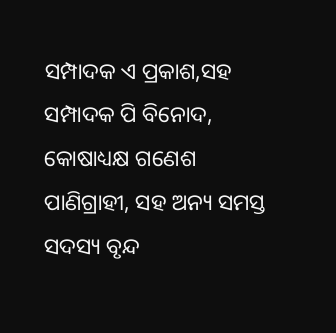ସମ୍ପାଦକ ଏ ପ୍ରକାଶ,ସହ ସମ୍ପାଦକ ପି ବିନୋଦ, କୋଷାଧ୍ୟକ୍ଷ ଗଣେଶ ପାଣିଗ୍ରାହୀ, ସହ ଅନ୍ୟ ସମସ୍ତ ସଦସ୍ୟ ବୃନ୍ଦ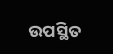ଉପସ୍ଥିତ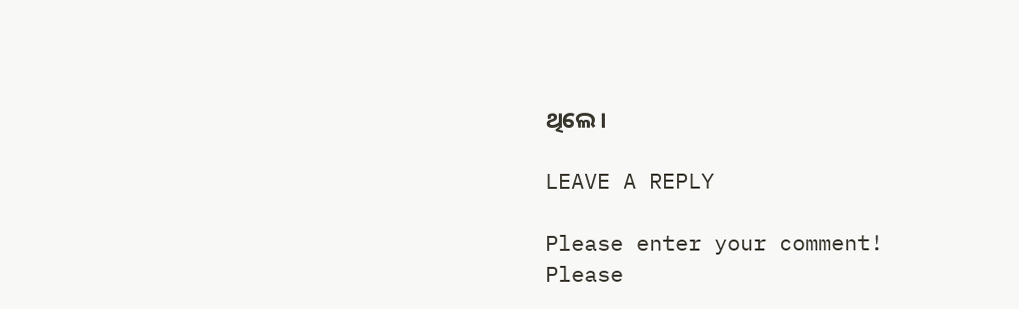ଥିଲେ।

LEAVE A REPLY

Please enter your comment!
Please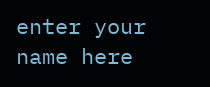enter your name here